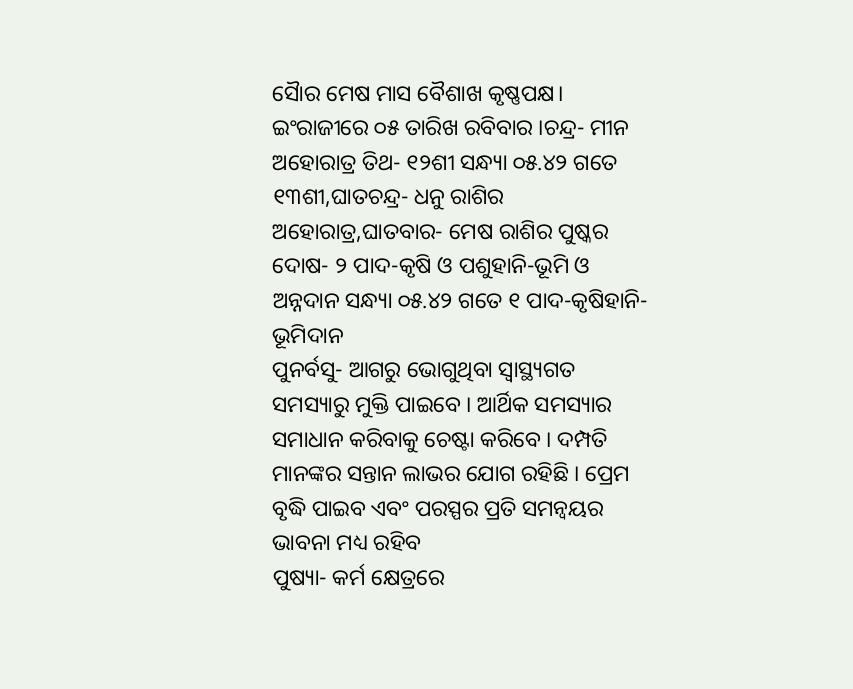ସୈାର ମେଷ ମାସ ବୈଶାଖ କୃଷ୍ଣପକ୍ଷ। ଇଂରାଜୀରେ ୦୫ ତାରିଖ ରବିବାର ।ଚନ୍ଦ୍ର- ମୀନ ଅହୋରାତ୍ର ତିଥ- ୧୨ଶୀ ସନ୍ଧ୍ୟା ୦୫.୪୨ ଗତେ ୧୩ଶୀ,ଘାତଚନ୍ଦ୍ର- ଧନୁ ରାଶିର ଅହୋରାତ୍ର,ଘାତବାର- ମେଷ ରାଶିର ପୁଷ୍କର ଦୋଷ- ୨ ପାଦ-କୃଷି ଓ ପଶୁହାନି-ଭୂମି ଓ ଅନ୍ନଦାନ ସନ୍ଧ୍ୟା ୦୫.୪୨ ଗତେ ୧ ପାଦ-କୃଷିହାନି-ଭୂମିଦାନ
ପୁନର୍ବସୁ- ଆଗରୁ ଭୋଗୁଥିବା ସ୍ୱାସ୍ଥ୍ୟଗତ ସମସ୍ୟାରୁ ମୁକ୍ତି ପାଇବେ । ଆର୍ଥିକ ସମସ୍ୟାର ସମାଧାନ କରିବାକୁ ଚେଷ୍ଟା କରିବେ । ଦମ୍ପତି ମାନଙ୍କର ସନ୍ତାନ ଲାଭର ଯୋଗ ରହିଛି । ପ୍ରେମ ବୃଦ୍ଧି ପାଇବ ଏବଂ ପରସ୍ପର ପ୍ରତି ସମନ୍ୱୟର ଭାବନା ମଧ୍ୟ ରହିବ
ପୁଷ୍ୟା- କର୍ମ କ୍ଷେତ୍ରରେ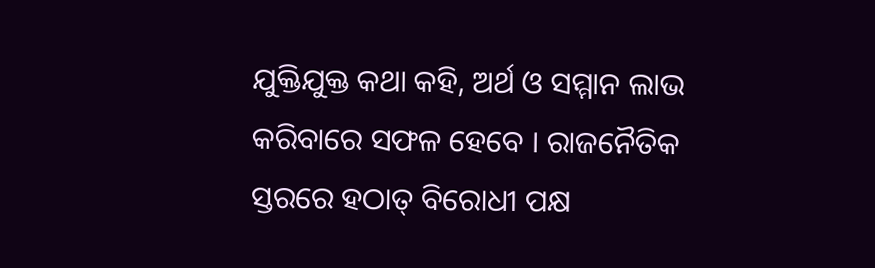ଯୁକ୍ତିଯୁକ୍ତ କଥା କହି, ଅର୍ଥ ଓ ସମ୍ମାନ ଲାଭ କରିବାରେ ସଫଳ ହେବେ । ରାଜନୈତିକ ସ୍ତରରେ ହଠାତ୍ ବିରୋଧୀ ପକ୍ଷ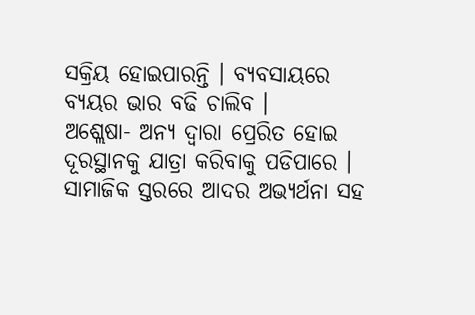ସକ୍ରିୟ ହୋଇପାରନ୍ତି । ବ୍ୟବସାୟରେ ବ୍ୟୟର ଭାର ବଢି ଚାଲିବ ।
ଅଶ୍ଲେଷା- ଅନ୍ୟ ଦ୍ୱାରା ପ୍ରେରିତ ହୋଇ ଦୂରସ୍ଥାନକୁ ଯାତ୍ରା କରିବାକୁ ପଡିପାରେ । ସାମାଜିକ ସ୍ତରରେ ଆଦର ଅଭ୍ୟର୍ଥନା ସହ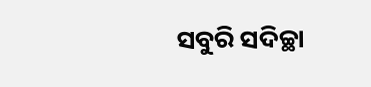ସବୁରି ସଦିଚ୍ଛା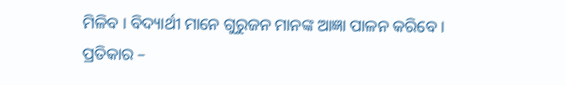ମିଳିବ । ବିଦ୍ୟାର୍ଥୀ ମାନେ ଗୁରୁଜନ ମାନଙ୍କ ଆଜ୍ଞା ପାଳନ କରିବେ ।
ପ୍ରତିକାର –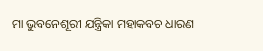ମା ଭୁବନେଶୂରୀ ଯନ୍ତ୍ରିକା ମହାକବଚ ଧାରଣ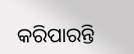କରିପାରନ୍ତି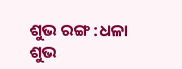ଶୁଭ ରଙ୍ଗ :ଧଳା
ଶୁଭ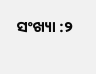ସଂଖ୍ୟା :୨